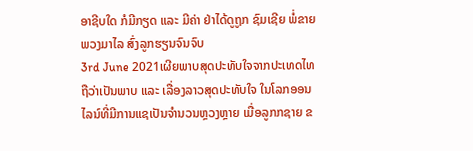ອາຊີບໃດ ກໍມີກຽດ ແລະ ມີຄ່າ ຢ່າໄດ້ດູຖູກ ຊົມເຊີຍ ພໍ່ຂາຍພວງມາໄລ ສົ່ງລູກຮຽນຈົນຈົບ
3rd June 2021ເຜີຍພາບສຸດປະທັບໃຈຈາກປະເທດໄທ ຖືວ່າເປັນພາບ ແລະ ເລື່ອງລາວສຸດປະທັບໃຈ ໃນໂລກອອນໄລນ໌ທີ່ມີການແຊເປັນຈໍານວນຫຼວງຫຼາຍ ເມື່ອລູກກຊາຍ ຂ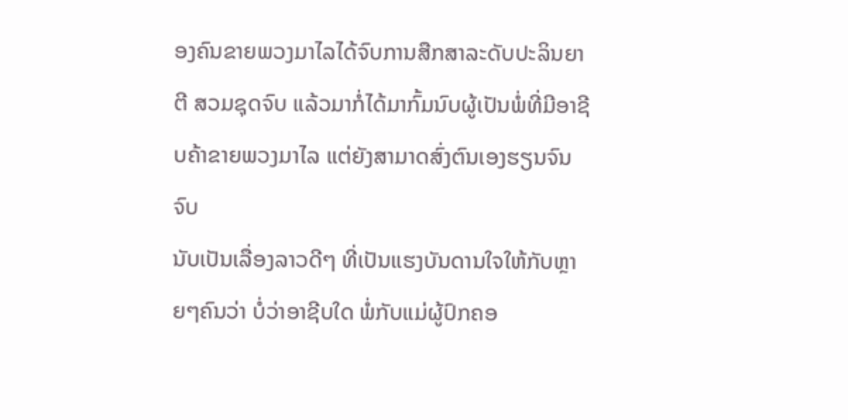ອງຄົນຂາຍພວງມາໄລໄດ້ຈົບການສືກສາລະດັບປະລິນຍາຕີ ສວມຊຸດຈົບ ແລ້ວມາກໍ່ໄດ້ມາກົ້ມນົບຜູ້ເປັນພໍ່ທີ່ມີອາຊີບຄ້າຂາຍພວງມາໄລ ແຕ່ຍັງສາມາດສົ່ງຕົນເອງຮຽນຈົນຈົບ
ນັບເປັນເລື່ອງລາວດີໆ ທີ່ເປັນແຮງບັນດານໃຈໃຫ້ກັບຫຼາຍໆຄົນວ່າ ບໍ່ວ່າອາຊີບໃດ ພໍ່ກັບແມ່ຜູ້ປົກຄອ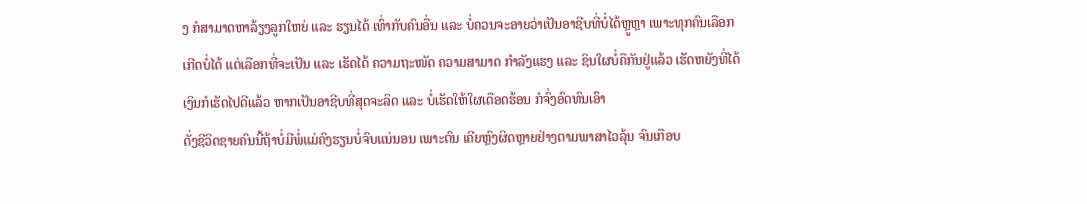ງ ກໍສາມາດຫາລ້ຽງລູກໃຫຍ່ ແລະ ຮຽນໄດ້ ເທົ່າກັບຄົນອື່ນ ແລະ ບໍ່ຄວນຈະອາຍວ່າເປັນອາຊີບທີ່ບໍ່ໄດ້ຫຼູຫຼາ ເພາະທຸກຄົນເລືອກເກີດບໍ່ໄດ້ ແຕ່ເລືອກທີ່ຈະເປັນ ແລະ ເຮັດໄດ້ ຄວາມຖະໜັດ ຄວາມສາມາດ ກຳລັງແຮງ ແລະ ຊິນໃຜບໍ່ຄືກັນຢູ່ແລ້ວ ເຮັດຫຍັງທີ່ໄດ້ເງິນກໍເຮັດໄປດີແລ້ວ ຫາກເປັນອາຊີບທີ່ສຸດຈະລິດ ແລະ ບໍ່ເຮັດໃຫ້ໃຜເດືອດຮ້ອນ ກໍຈົ່ງອົດທົນເອົາ
ດັ່ງຊີວິດຊາຍຄົນນີ້ຖ້າບໍ່ມີພໍ່ແມ່ຄົງຮຽນບໍ່ຈົບແນ່ນອນ ເພາະຕົນ ເຄີຍຫຼົງຜິດຫຼາຍຢ່າງຕາມພາສາໄວລຸ້ນ ຈົນເກືອບ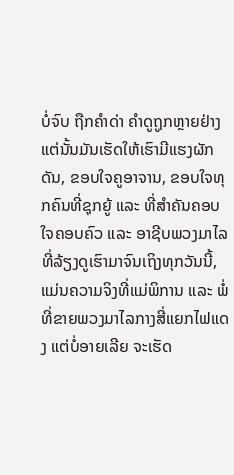ບໍ່ຈົບ ຖືກຄຳດ່າ ຄຳດູຖູກຫຼາຍຢ່າງແຕ່ນັ້ນມັນເຮັດໃຫ້ເຮົາມີແຮງຜັກດັນ, ຂອບໃຈຄູອາຈານ, ຂອບໃຈທຸກຄົນທີ່ຊຸກຍູ້ ແລະ ທີ່ສໍາຄັນຄອບໃຈຄອບຄົວ ແລະ ອາຊີບພວງມາໄລທີ່ລ້ຽງດູເຮົາມາຈົນເຖິງທຸກວັນນີ້, ແມ່ນຄວາມຈິງທີ່ແມ່ພິການ ແລະ ພໍ່ທີ່ຂາຍພວງມາໄລກາງສີ່ແຍກໄຟແດງ ແຕ່ບໍ່ອາຍເລີຍ ຈະເຮັດ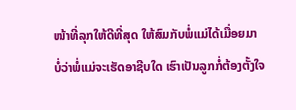ໜ້າທີ່ລຸກໃຫ້ດີທີ່ສຸດ ໃຫ້ສົມກັບພໍ່ແມ່ໄດ້ເມື່ອຍມາ
ບໍ່ວ່າພໍ່ແມ່ຈະເຮັດອາຊີບໃດ ເຮົາເປັນລູກກໍ່ຕ້ອງຕັ້ງໃຈ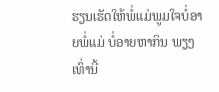ຮຽນເຮັດໃຫ້ພໍ່ແມ່ພູມໃຈບໍ່ອາຍພໍ່ແມ່ ບໍ່ອາຍຫາກິນ ພຽງເທົ່ານີ້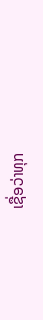ເຊື່ອວ່າທຸກ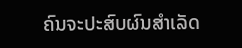ຄົນຈະປະສົບຜົນສໍາເລັດ